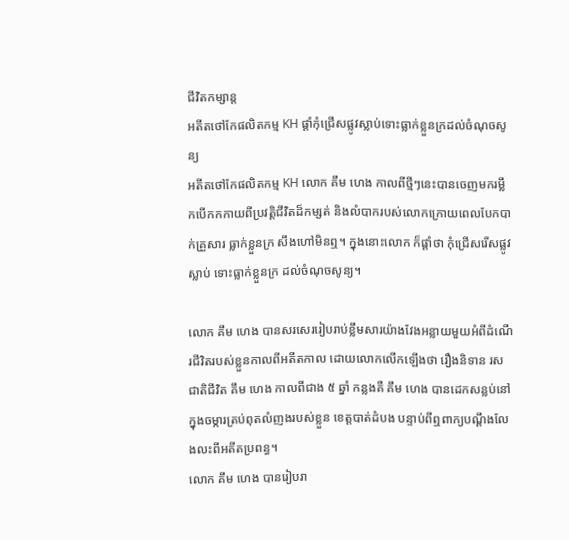ជីវិតកម្សាន្ដ
អតីតថៅកែផលិតកម្ម KH ផ្តាំកុំជ្រើសផ្លូវស្លាប់ទោះធ្លាក់ខ្លួនក្រដល់ចំណុចសូន្យ
អតីតថៅកែផលិតកម្ម KH លោក គឹម ហេង កាលពីថ្មីៗនេះបានចេញមករម្លឹកបើកកកាយពីប្រវត្តិជីវិតដ៏កម្សត់ និងលំបាករបស់លោកក្រោយពេលបែកបាក់គ្រួសារ ធ្លាក់ខ្លួនក្រ សឹងហៅមិនឮ។ ក្នុងនោះលោក ក៏ផ្តាំថា កុំជ្រើសរើសផ្លូវស្លាប់ ទោះធ្លាក់ខ្លួនក្រ ដល់ចំណុចសូន្យ។

លោក គឹម ហេង បានសរសេររៀបរាប់ខ្លឹមសារយ៉ាងវែងអន្លាយមួយអំពីដំណើរជីវិតរបស់ខ្លួនកាលពីអតីតកាល ដោយលោកលើកឡើងថា រឿងនិទាន រសជាតិជីវិត គឹម ហេង កាលពីជាង ៥ ឆ្នាំ កន្លងគឺ គឹម ហេង បានដេកសន្លប់នៅក្នុងចម្ការត្រប់ពុតលំញងរបស់ខ្លួន ខេត្តបាត់ដំបង បន្ទាប់ពីឮពាក្យបណ្ដឹងលែងលះពីអតីតប្រពន្ធ។
លោក គឹម ហេង បានរៀបរា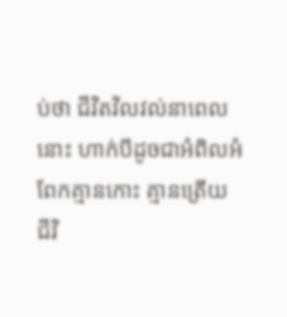ប់ថា ជីវិតវិលវល់នាពេលនោះ ហាក់បីដូចជាអំពិលអំពែកគ្មានកោះ គ្មានត្រើយ ជីវិ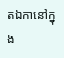តឯកានៅក្នុង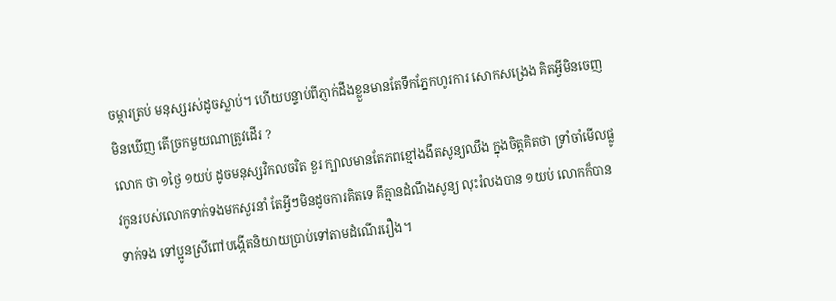ចម្ការត្រប់ មនុស្សរស់ដូចស្លាប់។ ហើយបន្ទាប់ពីភ្ញាក់ដឹងខ្លួនមានតែទឹកភ្នែកហូរការ សោកសង្រេង គិតអ្វីមិនចេញ មិនឃើញ តើច្រកមួយណាត្រូវដើរ ?
លោក ថា ១ថ្ងៃ ១យប់ ដូចមនុស្សវិកលចរិត ខួរ ក្បាលមានតែភពខ្មៅងងឹតសូន្យឈឹង ក្នុងចិត្តគិតថា ទ្រាំចាំមើលផ្លូវកូនរបស់លោកទាក់ទងមកសួរនាំ តែអ្វីៗមិនដូចការគិតទេ គឹគ្មានដំណឹងសូន្យ លុះរំលងបាន ១យប់ លោកក៏បានទាក់ទង ទៅប្អូនស្រីពៅបង្កើតនិយាយប្រាប់ទៅតាមដំណើររឿង។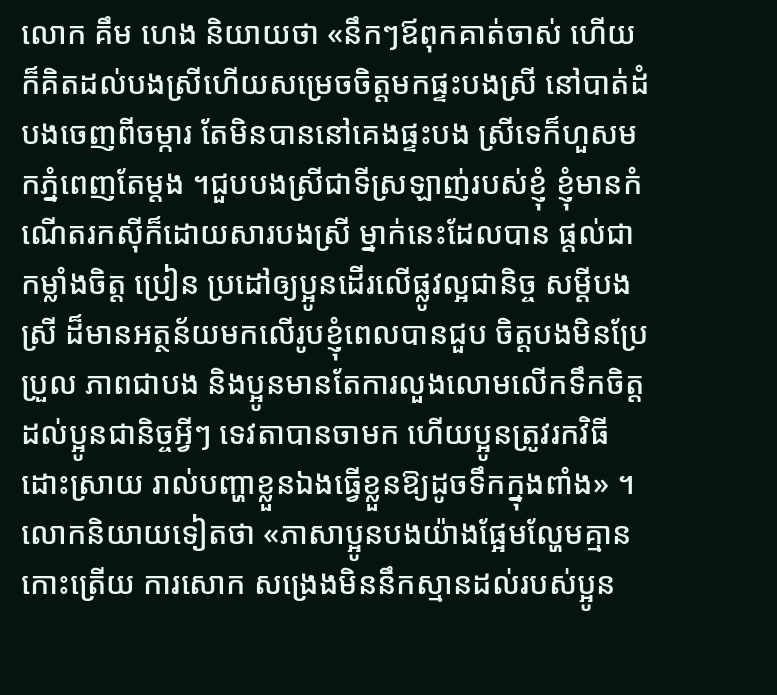លោក គឹម ហេង និយាយថា «នឹកៗឪពុកគាត់ចាស់ ហើយក៏គិតដល់បងស្រីហើយសម្រេចចិត្តមកផ្ទះបងស្រី នៅបាត់ដំបងចេញពីចម្ការ តែមិនបាននៅគេងផ្ទះបង ស្រីទេក៏ហួសមកភ្នំពេញតែម្តង ។ជួបបងស្រីជាទីស្រឡាញ់របស់ខ្ញុំ ខ្ញុំមានកំណើតរកស៊ីក៏ដោយសារបងស្រី ម្នាក់នេះដែលបាន ផ្តល់ជាកម្លាំងចិត្ត ប្រៀន ប្រដៅឲ្យប្អូនដើរលើផ្លូវល្អជានិច្ច សម្ដីបងស្រី ដ៏មានអត្ថន័យមកលើរូបខ្ញុំពេលបានជួប ចិត្តបងមិនប្រែប្រួល ភាពជាបង និងប្អូនមានតែការលួងលោមលើកទឹកចិត្តដល់ប្អូនជានិច្ចអ្វីៗ ទេវតាបានចាមក ហើយប្អូនត្រូវរកវិធីដោះស្រាយ រាល់បញ្ហាខ្លួនឯងធ្វើខ្លួនឱ្យដូចទឹកក្នុងពាំង» ។
លោកនិយាយទៀតថា «ភាសាប្អូនបងយ៉ាងផ្អែមល្ហែមគ្មានកោះត្រើយ ការសោក សង្រេងមិននឹកស្មានដល់របស់ប្អូន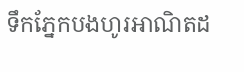ទឹកភ្នែកបងហូរអាណិតដ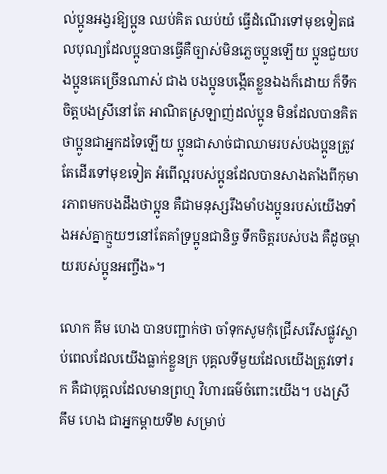ល់ប្អូនអង្វរឱ្យប្អូន ឈប់គិត ឈប់យំ ធ្វើដំណើរទៅមុខទៀតផលបុណ្យដែលប្អូនបានធ្វើគឺច្បាស់មិនភ្លេចប្អូនឡើយ ប្អូនជួយបងប្អូនគេច្រើនណាស់ ជាង បងប្អូនបង្កើតខ្លួនឯងក៏ដោយ ក៏ទឹកចិត្តបងស្រីនៅតែ អាណិតស្រឡាញ់ដល់ប្អូន មិនដែលបានគិតថាប្អូនជាអ្នកដទៃឡើយ ប្អូនជាសាច់ជាឈាមរបស់បងប្អូនត្រូវតែដើរទៅមុខទៀត អំពើល្អរបស់ប្អូនដែលបានសាងតាំងពីកុមារភាពមកបងដឹងថាប្អូន គឺជាមនុស្សរឹងមាំបងប្អូនរបស់យើងទាំងអស់គ្នាក្មួយៗនៅតែគាំទ្រប្អូនជានិច្ច ទឹកចិត្តរបស់បង គឺដូចម្ដាយរបស់ប្អូនអញ្ចឹង»។

លោក គឹម ហេង បានបញ្ជាក់ថា ចាំទុកសូមកុំជ្រើសរើសផ្លូវស្លាប់ពេលដែលយើងធ្លាក់ខ្លួនក្រ បុគ្គលទីមួយដែលយើងត្រូវទៅរក គឺជាបុគ្គលដែលមានព្រហ្ម វិហារធម៌ចំពោះយើង។ បងស្រី គឹម ហេង ជាអ្នកម្ដាយទី២ សម្រាប់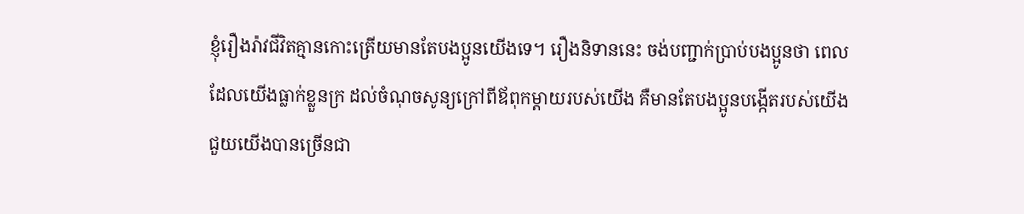ខ្ញុំរឿងរ៉ាវជីវិតគ្មានកោះត្រើយមានតែបងប្អូនយើងទេ។ រឿងនិទាននេះ ចង់បញ្ជាក់ប្រាប់បងប្អូនថា ពេលដែលយើងធ្លាក់ខ្លួនក្រ ដល់ចំណុចសូន្យក្រៅពីឪពុកម្ដាយរបស់យើង គឺមានតែបងប្អូនបង្កើតរបស់យើងជួយយើងបានច្រើនជា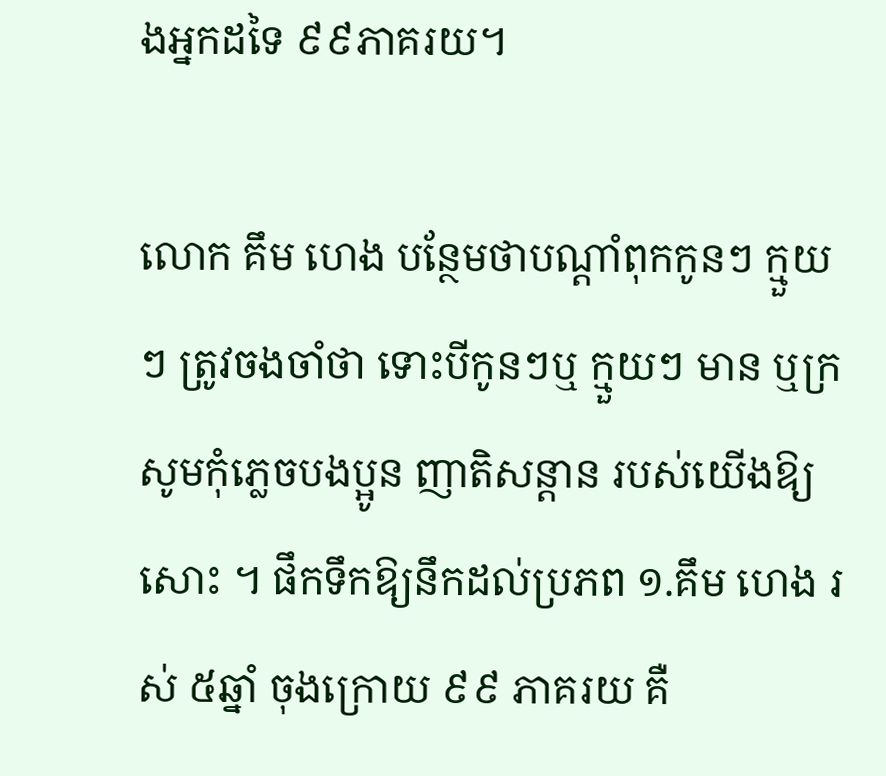ងអ្នកដទៃ ៩៩ភាគរយ។

លោក គឹម ហេង បន្ថែមថាបណ្ដាំពុកកូនៗ ក្មួយៗ ត្រូវចងចាំថា ទោះបីកូនៗឬ ក្មួយៗ មាន ឬក្រសូមកុំភ្លេចបងប្អូន ញាតិសន្ដាន របស់យើងឱ្យសោះ ។ ផឹកទឹកឱ្យនឹកដល់ប្រភព ១.គឹម ហេង រស់ ៥ឆ្នាំ ចុងក្រោយ ៩៩ ភាគរយ គឺ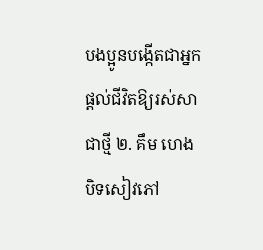បងប្អូនបង្កើតជាអ្នកផ្តល់ជីវិតឱ្យរស់សាជាថ្មី ២. គឹម ហេង បិទសៀវភៅ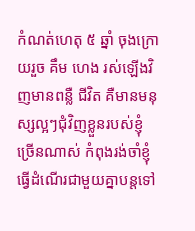កំណត់ហេតុ ៥ ឆ្នាំ ចុងក្រោយរួច គឹម ហេង រស់ឡើងវិញមានពន្លឺ ជីវិត គឺមានមនុស្សល្អៗជុំវិញខ្លួនរបស់ខ្ញុំច្រើនណាស់ កំពុងរង់ចាំខ្ញុំធ្វើដំណើរជាមួយគ្នាបន្តទៅ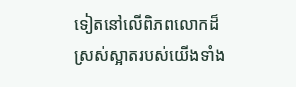ទៀតនៅលើពិភពលោកដ៏ស្រស់ស្អាតរបស់យើងទាំង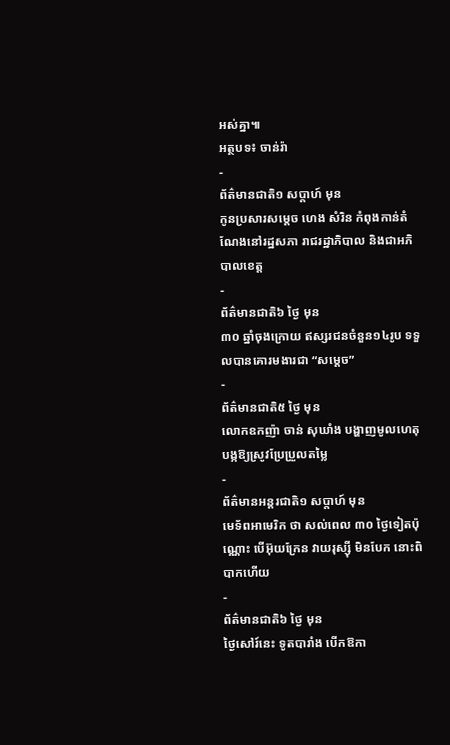អស់គ្នា៕
អត្ថបទ៖ ចាន់រ៉ា
-
ព័ត៌មានជាតិ១ សប្តាហ៍ មុន
កូនប្រសារសម្ដេច ហេង សំរិន កំពុងកាន់តំណែងនៅរដ្ឋសភា រាជរដ្ឋាភិបាល និងជាអភិបាលខេត្ត
-
ព័ត៌មានជាតិ៦ ថ្ងៃ មុន
៣០ ឆ្នាំចុងក្រោយ ឥស្សរជនចំនួន១៤រូប ទទួលបានគោរមងារជា “សម្ដេច”
-
ព័ត៌មានជាតិ៥ ថ្ងៃ មុន
លោកឧកញ៉ា ចាន់ សុឃាំង បង្ហាញមូលហេតុបង្កឱ្យស្រូវប្រែប្រួលតម្លៃ
-
ព័ត៌មានអន្ដរជាតិ១ សប្តាហ៍ មុន
មេទ័ពអាមេរិក ថា សល់ពេល ៣០ ថ្ងៃទៀតប៉ុណ្ណោះ បើអ៊ុយក្រែន វាយរុស្ស៊ី មិនបែក នោះពិបាកហើយ
-
ព័ត៌មានជាតិ៦ ថ្ងៃ មុន
ថ្ងៃសៅរ៍នេះ ទូតបារាំង បើកឱកា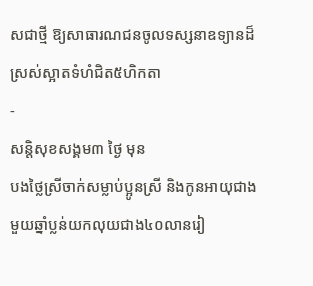សជាថ្មី ឱ្យសាធារណជនចូលទស្សនាឧទ្យានដ៏ស្រស់ស្អាតទំហំជិត៥ហិកតា
-
សន្តិសុខសង្គម៣ ថ្ងៃ មុន
បងថ្លៃស្រីចាក់សម្លាប់ប្អូនស្រី និងកូនអាយុជាងមួយឆ្នាំប្លន់យកលុយជាង៤០លានរៀ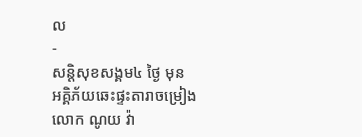ល
-
សន្តិសុខសង្គម៤ ថ្ងៃ មុន
អគ្គិភ័យឆេះផ្ទះតារាចម្រៀងលោក ណូយ វ៉ា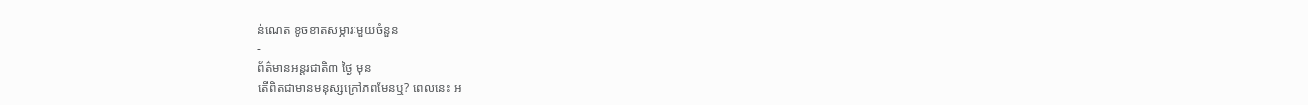ន់ណេត ខូចខាតសម្ភារៈមួយចំនួន
-
ព័ត៌មានអន្ដរជាតិ៣ ថ្ងៃ មុន
តើពិតជាមានមនុស្សក្រៅភពមែនឬ? ពេលនេះ អ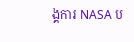ង្គការ NASA ប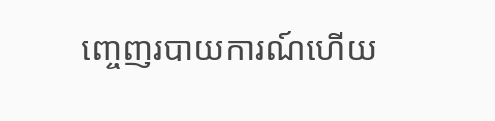ញ្ចេញរបាយការណ៍ហើយ